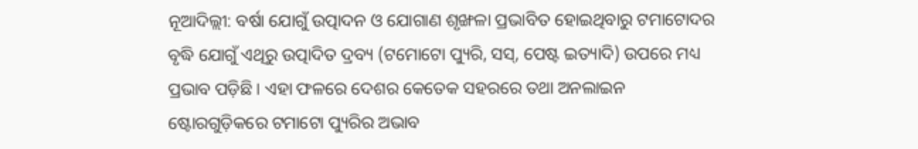ନୂଆଦିଲ୍ଲୀ: ବର୍ଷା ଯୋଗୁଁ ଉତ୍ପାଦନ ଓ ଯୋଗାଣ ଶୃଙ୍ଖଳା ପ୍ରଭାବିତ ହୋଇଥିବାରୁ ଟମାଟୋଦର ବୃଦ୍ଧି ଯୋଗୁଁ ଏଥିରୁ ଉତ୍ପାଦିତ ଦ୍ରବ୍ୟ (ଟମୋଟୋ ପ୍ୟୁରି, ସସ୍, ପେଷ୍ଟ ଇତ୍ୟାଦି) ଉପରେ ମଧ୍ୟ ପ୍ରଭାବ ପଡ଼ିଛି । ଏହା ଫଳରେ ଦେଶର କେତେକ ସହରରେ ତଥା ଅନଲାଇନ ଷ୍ଟୋରଗୁଡ଼ିକରେ ଟମାଟୋ ପ୍ୟୁରିର ଅଭାବ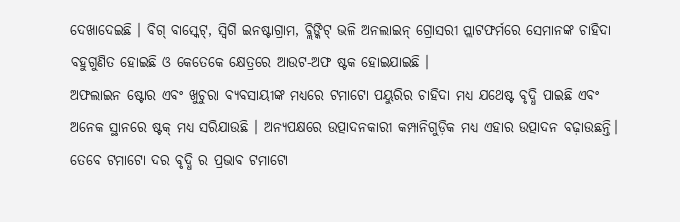ଦେଖାଦେଇଛି । ବିଗ୍ ବାସ୍କେଟ୍, ସ୍ୱିଗି ଇନଷ୍ଟାଗ୍ରାମ, ବ୍ଲିଙ୍କିଟ୍ ଭଳି ଅନଲାଇନ୍ ଗ୍ରୋସରୀ ପ୍ଲାଟଫର୍ମରେ ସେମାନଙ୍କ ଚାହିଦା ବହୁଗୁଣିତ ହୋଇଛି ଓ କେତେକେ କ୍ଷେତ୍ରରେ ଆଉଟ-ଅଫ ଷ୍ଟକ ହୋଇଯାଇଛି ।
ଅଫଲାଇନ ଷ୍ଟୋର ଏବଂ ଖୁଚୁରା ବ୍ୟବସାୟୀଙ୍କ ମଧ୍ୟରେ ଟମାଟୋ ପୟୁରିର ଚାହିଦା ମଧ୍ୟ ଯଥେଷ୍ଟ ବୃଦ୍ଧି ପାଇଛି ଏବଂ ଅନେକ ସ୍ଥାନରେ ଷ୍ଟକ୍ ମଧ୍ୟ ସରିଯାଉଛି । ଅନ୍ୟପକ୍ଷରେ ଉତ୍ପାଦନକାରୀ କମ୍ପାନିଗୁଡ଼ିକ ମଧ୍ୟ ଏହାର ଉତ୍ପାଦନ ବଢ଼ାଉଛନ୍ତି। ତେବେ ଟମାଟୋ ଦର ବୃଦ୍ଧି ର ପ୍ରଭାବ ଟମାଟୋ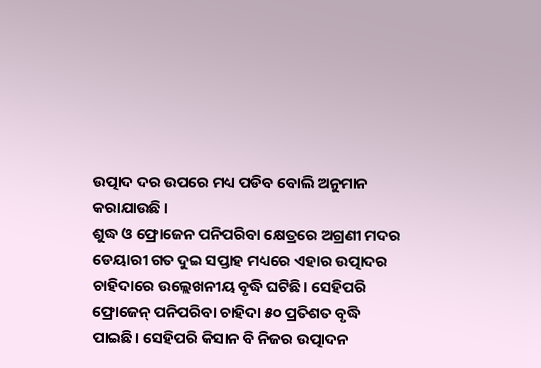ଉତ୍ପାଦ ଦର ଉପରେ ମଧ୍ୟ ପଡିବ ବୋଲି ଅନୁମାନ କରାଯାଉଛି ।
ଶୁଦ୍ଧ ଓ ଫ୍ରୋଜେନ ପନିପରିବା କ୍ଷେତ୍ରରେ ଅଗ୍ରଣୀ ମଦର ଡେୟାରୀ ଗତ ଦୁଇ ସପ୍ତାହ ମଧ୍ୟରେ ଏହାର ଉତ୍ପାଦର ଚାହିଦାରେ ଉଲ୍ଲେଖନୀୟ ବୃଦ୍ଧି ଘଟିଛି। ସେହିପରି ଫ୍ରୋଜେନ୍ ପନିପରିବା ଚାହିଦା ୫୦ ପ୍ରତିଶତ ବୃଦ୍ଧି ପାଇଛି। ସେହିପରି କିସାନ ବି ନିଜର ଉତ୍ପାଦନ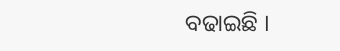ବଢାଇଛି ।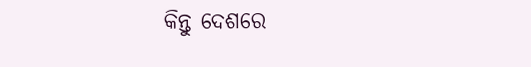କିନ୍ତୁ ଦେଶରେ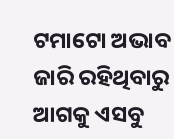ଟମାଟୋ ଅଭାବ ଜାରି ରହିଥିବାରୁ ଆଗକୁ ଏସବୁ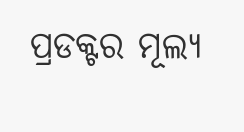ପ୍ରଡକ୍ଟର ମୂଲ୍ୟ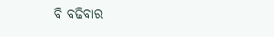ବି ବଢିବାର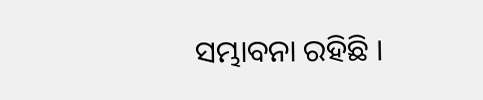ସମ୍ଭାବନା ରହିଛି ।